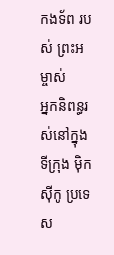កងទ័ព របស់ ព្រះអម្ចាស់
អ្នកនិពន្ធរស់នៅក្នុងទីក្រុង ម៉ិកស៊ីកូ ប្រទេស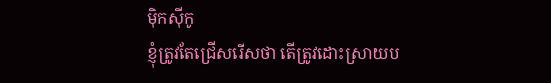ម៉ិកស៊ីកូ
ខ្ញុំត្រូវតែជ្រើសរើសថា តើត្រូវដោះស្រាយប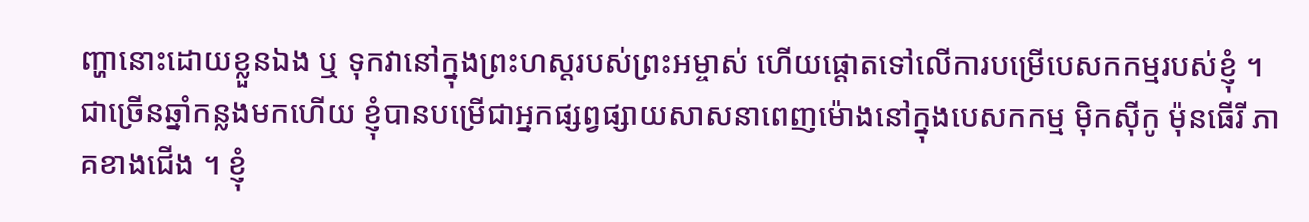ញ្ហានោះដោយខ្លួនឯង ឬ ទុកវានៅក្នុងព្រះហស្តរបស់ព្រះអម្ចាស់ ហើយផ្តោតទៅលើការបម្រើបេសកកម្មរបស់ខ្ញុំ ។
ជាច្រើនឆ្នាំកន្លងមកហើយ ខ្ញុំបានបម្រើជាអ្នកផ្សព្វផ្សាយសាសនាពេញម៉ោងនៅក្នុងបេសកកម្ម ម៉ិកស៊ីកូ ម៉ុនធើរី ភាគខាងជើង ។ ខ្ញុំ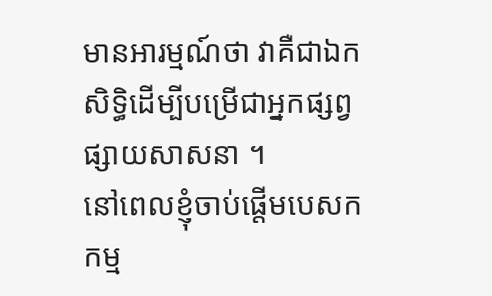មានអារម្មណ៍ថា វាគឺជាឯកសិទ្ធិដើម្បីបម្រើជាអ្នកផ្សព្វផ្សាយសាសនា ។
នៅពេលខ្ញុំចាប់ផ្តើមបេសកកម្ម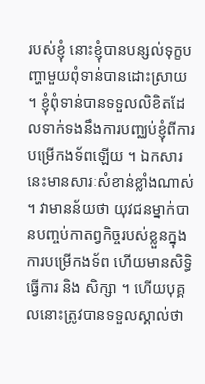របស់ខ្ញុំ នោះខ្ញុំបានបន្សល់ទុក្ខបញ្ហាមួយពុំទាន់បានដោះស្រាយ ។ ខ្ញុំពុំទាន់បានទទួលលិខិតដែលទាក់ទងនឹងការបញ្ឈប់ខ្ញុំពីការបម្រើកងទ័ពឡើយ ។ ឯកសារនេះមានសារៈសំខាន់ខ្លាំងណាស់ ។ វាមានន័យថា យុវជនម្នាក់បានបញ្ចប់កាតព្វកិច្ចរបស់ខ្លួនក្នុងការបម្រើកងទ័ព ហើយមានសិទ្ធិធ្វើការ និង សិក្សា ។ ហើយបុគ្គលនោះត្រូវបានទទួលស្គាល់ថា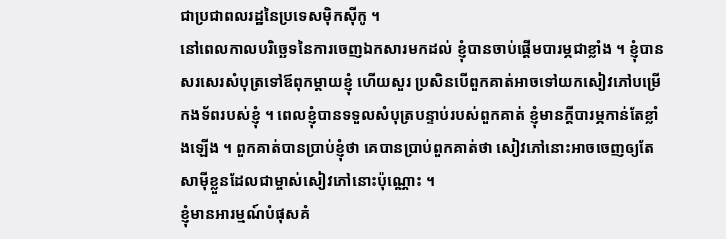ជាប្រជាពលរដ្ឋនៃប្រទេសម៉ិកស៊ីកូ ។
នៅពេលកាលបរិច្ឆេទនៃការចេញឯកសារមកដល់ ខ្ញុំបានចាប់ផ្តើមបារម្ភជាខ្លាំង ។ ខ្ញុំបានសរសេរសំបុត្រទៅឪពុកម្តាយខ្ញុំ ហើយសួរ ប្រសិនបើពួកគាត់អាចទៅយកសៀវភៅបម្រើកងទ័ពរបស់ខ្ញុំ ។ ពេលខ្ញុំបានទទួលសំបុត្របន្ទាប់របស់ពួកគាត់ ខ្ញុំមានក្តីបារម្ភកាន់តែខ្លាំងឡើង ។ ពួកគាត់បានប្រាប់ខ្ញុំថា គេបានប្រាប់ពួកគាត់ថា សៀវភៅនោះអាចចេញឲ្យតែសាម៉ីខ្លួនដែលជាម្ចាស់សៀវភៅនោះប៉ុណ្ណោះ ។
ខ្ញុំមានអារម្មណ៍បំផុសគំ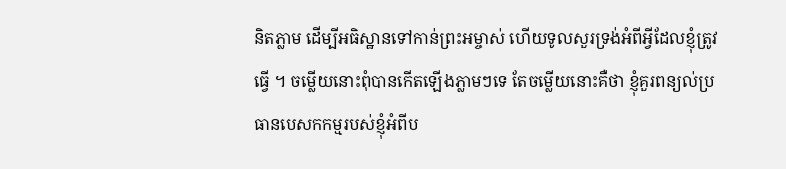និតភ្លាម ដើម្បីអធិស្ឋានទៅកាន់ព្រះអម្ចាស់ ហើយទូលសួរទ្រង់អំពីអ្វីដែលខ្ញុំត្រូវធ្វើ ។ ចម្លើយនោះពុំបានកើតឡើងភ្លាមៗទេ តែចម្លើយនោះគឺថា ខ្ញុំគួរពន្យល់ប្រធានបេសកកម្មរបស់ខ្ញុំអំពីប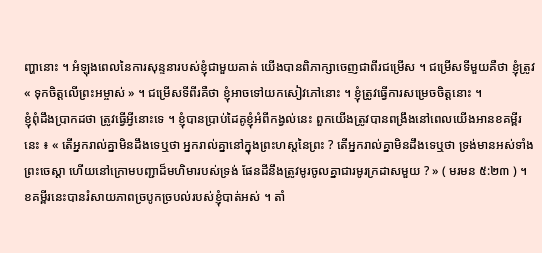ញ្ហានោះ ។ អំឡុងពេលនៃការសុន្ទនារបស់ខ្ញុំជាមួយគាត់ យើងបានពិភាក្សាចេញជាពីរជម្រើស ។ ជម្រើសទីមួយគឺថា ខ្ញុំត្រូវ « ទុកចិត្តលើព្រះអម្ចាស់ » ។ ជម្រើសទីពីរគឺថា ខ្ញុំអាចទៅយកសៀវភៅនោះ ។ ខ្ញុំត្រូវធ្វើការសម្រេចចិត្តនោះ ។
ខ្ញុំពុំដឹងប្រាកដថា ត្រូវធ្វើអ្វីនោះទេ ។ ខ្ញុំបានប្រាប់ដៃគូខ្ញុំអំពីកង្វល់នេះ ពួកយើងត្រូវបានពង្រឹងនៅពេលយើងអានខគម្ពីរនេះ ៖ « តើអ្នករាល់គ្នាមិនដឹងទេឬថា អ្នករាល់គ្នានៅក្នុងព្រះហស្តនៃព្រះ ? តើអ្នករាល់គ្នាមិនដឹងទេឬថា ទ្រង់មានអស់ទាំងព្រះចេស្ដា ហើយនៅក្រោមបញ្ជាដ៏មហិមារបស់ទ្រង់ ផែនដីនឹងត្រូវមូរចូលគ្នាជារមូរក្រដាសមួយ ? » ( មរមន ៥:២៣ ) ។ ខគម្ពីរនេះបានរំសាយភាពច្របូកច្របល់របស់ខ្ញុំបាត់អស់ ។ តាំ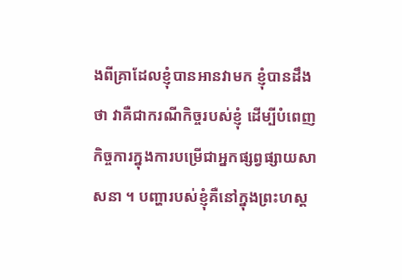ងពីគ្រាដែលខ្ញុំបានអានវាមក ខ្ញុំបានដឹងថា វាគឺជាករណីកិច្ចរបស់ខ្ញុំ ដើម្បីបំពេញកិច្ចការក្នុងការបម្រើជាអ្នកផ្សព្វផ្សាយសាសនា ។ បញ្ហារបស់ខ្ញុំគឺនៅក្នុងព្រះហស្ដ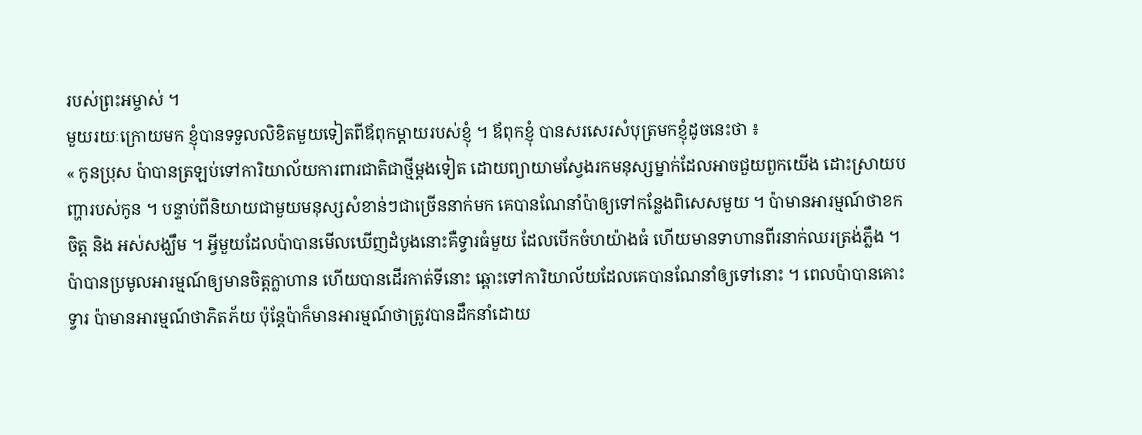របស់ព្រះអម្ចាស់ ។
មួយរយៈក្រោយមក ខ្ញុំបានទទួលលិខិតមួយទៀតពីឪពុកម្តាយរបស់ខ្ញុំ ។ ឪពុកខ្ញុំ បានសរសេរសំបុត្រមកខ្ញុំដូចនេះថា ៖
« កូនប្រុស ប៉ាបានត្រឡប់ទៅការិយាល័យការពារជាតិជាថ្មីម្តងទៀត ដោយព្យាយាមស្វែងរកមនុស្សម្នាក់ដែលអាចជួយពួកយើង ដោះស្រាយបញ្ហារបស់កូន ។ បន្ទាប់ពីនិយាយជាមួយមនុស្សសំខាន់ៗជាច្រើននាក់មក គេបានណែនាំប៉ាឲ្យទៅកន្លែងពិសេសមួយ ។ ប៉ាមានអារម្មណ៍ថាខកចិត្ត និង អស់សង្ឃឹម ។ អ្វីមួយដែលប៉ាបានមើលឃើញដំបូងនោះគឺទ្វារធំមួយ ដែលបើកចំហយ៉ាងធំ ហើយមានទាហានពីរនាក់ឈរត្រង់ភ្លឹង ។ ប៉ាបានប្រមូលអារម្មណ៍ឲ្យមានចិត្តក្លាហាន ហើយបានដើរកាត់ទីនោះ ឆ្ពោះទៅការិយាល័យដែលគេបានណែនាំឲ្យទៅនោះ ។ ពេលប៉ាបានគោះទ្វារ ប៉ាមានអារម្មណ៍ថាភិតភ័យ ប៉ុន្តែប៉ាក៏មានអារម្មណ៍ថាត្រូវបានដឹកនាំដោយ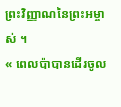ព្រះវិញ្ញាណនៃព្រះអម្ចាស់ ។
« ពេលប៉ាបានដើរចូល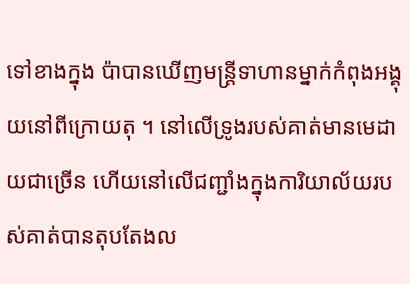ទៅខាងក្នុង ប៉ាបានឃើញមន្ត្រីទាហានម្នាក់កំពុងអង្គុយនៅពីក្រោយតុ ។ នៅលើទ្រូងរបស់គាត់មានមេដាយជាច្រើន ហើយនៅលើជញ្ជាំងក្នុងការិយាល័យរបស់គាត់បានតុបតែងល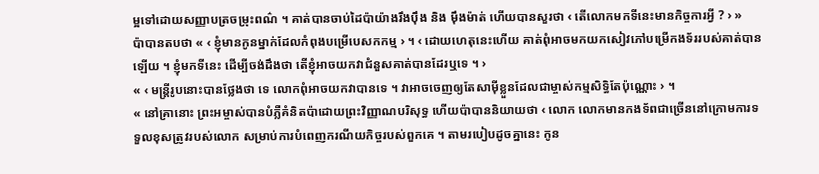ម្អទៅដោយសញ្ញាបត្រចម្រុះពណ៌ ។ គាត់បានចាប់ដៃប៉ាយ៉ាងរឹងប៉ឹង និង ម៉ឹងម៉ាត់ ហើយបានសួរថា ‹ តើលោកមកទីនេះមានកិច្ចការអ្វី ? › »
ប៉ាបានតបថា « ‹ ខ្ញុំមានកូនម្នាក់ដែលកំពុងបម្រើបេសកកម្ម › ។ ‹ ដោយហេតុនេះហើយ គាត់ពុំអាចមកយកសៀវភៅបម្រើកងទ័ររបស់គាត់បានឡើយ ។ ខ្ញុំមកទីនេះ ដើម្បីចង់ដឹងថា តើខ្ញុំអាចយកវាជំនួសគាត់បានដែរឬទេ ។ ›
« ‹ មន្ត្រីរូបនោះបានថ្លែងថា ទេ លោកពុំអាចយកវាបានទេ ។ វាអាចចេញឲ្យតែសាម៉ីខ្លួនដែលជាម្ចាស់កម្មសិទ្ធិតែប៉ុណ្ណោះ › ។
« នៅគ្រានោះ ព្រះអម្ចាស់បានបំភ្លឺគំនិតប៉ាដោយព្រះវិញ្ញាណបរិសុទ្ធ ហើយប៉ាបាននិយាយថា ‹ លោក លោកមានកងទ័ពជាច្រើននៅក្រោមការទទួលខុសត្រូវរបស់លោក សម្រាប់ការបំពេញករណីយកិច្ចរបស់ពួកគេ ។ តាមរបៀបដូចគ្នានេះ កូន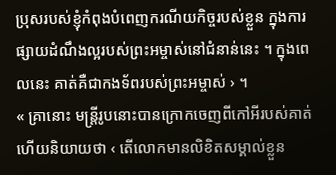ប្រុសរបស់ខ្ញុំកំពុងបំពេញករណីយកិច្ចរបស់ខ្លួន ក្នុងការផ្សាយដំណឹងល្អរបស់ព្រះអម្ចាស់នៅជំនាន់នេះ ។ ក្នុងពេលនេះ គាត់គឺជាកងទ័ពរបស់ព្រះអម្ចាស់ › ។
« គ្រានោះ មន្ត្រីរូបនោះបានក្រោកចេញពីកៅអីរបស់គាត់ ហើយនិយាយថា ‹ តើលោកមានលិខិតសម្គាល់ខ្លួន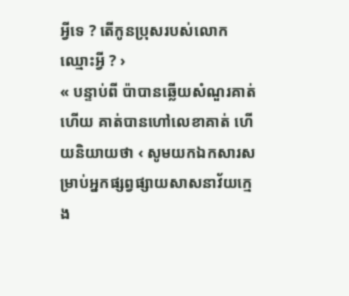អ្វីទេ ? តើកូនប្រុសរបស់លោកឈ្មោះអ្វី ? ›
« បន្ទាប់ពី ប៉ាបានឆ្លើយសំណួរគាត់ហើយ គាត់បានហៅលេខាគាត់ ហើយនិយាយថា ‹ សូមយកឯកសារសម្រាប់អ្នកផ្សព្វផ្សាយសាសនាវ័យក្មេង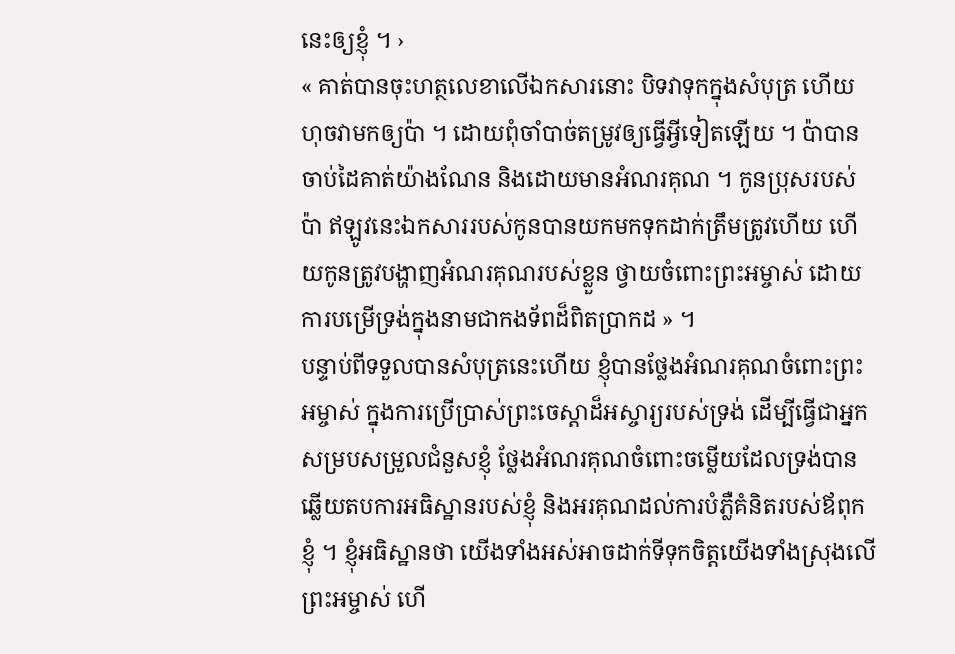នេះឲ្យខ្ញុំ ។ ›
« គាត់បានចុះហត្ថលេខាលើឯកសារនោះ បិទវាទុកក្នុងសំបុត្រ ហើយហុចវាមកឲ្យប៉ា ។ ដោយពុំចាំបាច់តម្រូវឲ្យធ្វើអ្វីទៀតឡើយ ។ ប៉ាបានចាប់ដៃគាត់យ៉ាងណែន និងដោយមានអំណរគុណ ។ កូនប្រុសរបស់ប៉ា ឥឡូវនេះឯកសាររបស់កូនបានយកមកទុកដាក់ត្រឹមត្រូវហើយ ហើយកូនត្រូវបង្ហាញអំណរគុណរបស់ខ្លួន ថ្វាយចំពោះព្រះអម្ចាស់ ដោយការបម្រើទ្រង់ក្នុងនាមជាកងទ័ពដ៏ពិតប្រាកដ » ។
បន្ទាប់ពីទទួលបានសំបុត្រនេះហើយ ខ្ញុំបានថ្លែងអំណរគុណចំពោះព្រះអម្ចាស់ ក្នុងការប្រើប្រាស់ព្រះចេស្តាដ៏អស្ចារ្យរបស់ទ្រង់ ដើម្បីធ្វើជាអ្នកសម្របសម្រួលជំនួសខ្ញុំ ថ្លែងអំណរគុណចំពោះចម្លើយដែលទ្រង់បានឆ្លើយតបការអធិស្ឋានរបស់ខ្ញុំ និងអរគុណដល់ការបំភ្លឺគំនិតរបស់ឪពុកខ្ញុំ ។ ខ្ញុំអធិស្ឋានថា យើងទាំងអស់អាចដាក់ទីទុកចិត្តយើងទាំងស្រុងលើព្រះអម្ចាស់ ហើ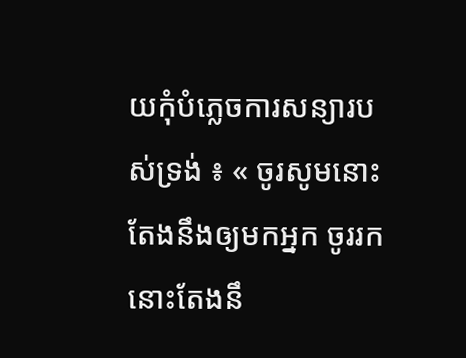យកុំបំភ្លេចការសន្យារបស់ទ្រង់ ៖ « ចូរសូមនោះតែងនឹងឲ្យមកអ្នក ចូររកនោះតែងនឹ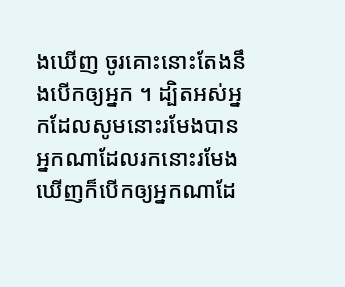ងឃើញ ចូរគោះនោះតែងនឹងបើកឲ្យអ្នក ។ ដ្បិតអស់អ្នកដែលសូមនោះរមែងបាន អ្នកណាដែលរកនោះរមែងឃើញក៏បើកឲ្យអ្នកណាដែ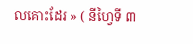លគោះដែរ » ( នីហ្វៃទី ៣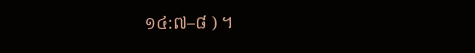១៤:៧–៨ ) ។